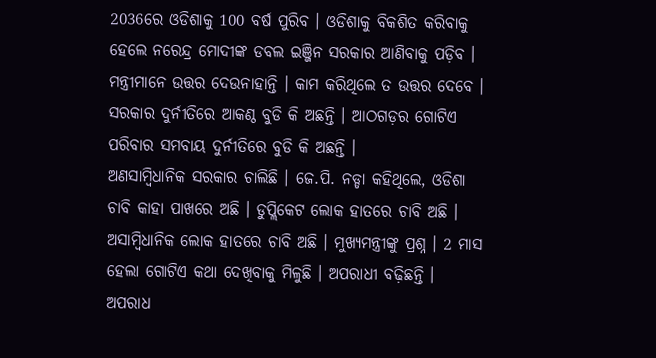2036ରେ ଓଡିଶାକୁ 100 ବର୍ଷ ପୁରିବ । ଓଡିଶାକୁ ବିକଶିତ କରିବାକୁ ହେଲେ ନରେନ୍ଦ୍ର ମୋଦୀଙ୍କ ଡବଲ ଇଞ୍ଜିନ ସରକାର ଆଣିବାକୁ ପଡ଼ିବ । ମନ୍ତ୍ରୀମାନେ ଉତ୍ତର ଦେଉନାହାନ୍ତି । କାମ କରିଥିଲେ ତ ଉତ୍ତର ଦେବେ । ସରକାର ଦୁର୍ନୀତିରେ ଆକଣ୍ଠ ବୁଡି କି ଅଛନ୍ତି । ଆଠଗଡ଼ର ଗୋଟିଏ ପରିବାର ସମବାୟ ଦୁର୍ନୀତିରେ ବୁଡି କି ଅଛନ୍ତି ।
ଅଣସାମ୍ବିଧାନିକ ସରକାର ଚାଲିଛି । ଜେ.ପି. ନଡ୍ଡା କହିଥିଲେ, ଓଡିଶା ଚାବି କାହା ପାଖରେ ଅଛି । ଡୁପ୍ଲିକେଟ ଲୋକ ହାତରେ ଚାବି ଅଛି । ଅସାମ୍ବିଧାନିକ ଲୋକ ହାତରେ ଚାବି ଅଛି । ମୁଖ୍ୟମନ୍ତ୍ରୀଙ୍କୁ ପ୍ରଶ୍ନ । 2 ମାସ ହେଲା ଗୋଟିଏ କଥା ଦେଖିବାକୁ ମିଳୁଛି । ଅପରାଧୀ ବଢ଼ିଛନ୍ତି । ଅପରାଧ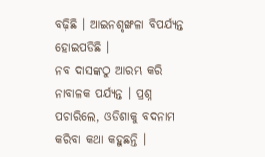ବଢ଼ିଛି । ଆଇନଶୃଙ୍ଖଳା ବିପର୍ଯ୍ୟନ୍ତ ହୋଇପଡିଛି ।
ନବ ଦାସଙ୍କଠୁ ଆରମ୍ଭ କରି ନାବାଳକ ପର୍ଯ୍ୟନ୍ତ । ପ୍ରଶ୍ନ ପଚାରିଲେ, ଓଡିଶାକୁ ବଦନାମ କରିବା କଥା କହୁଛନ୍ତି ।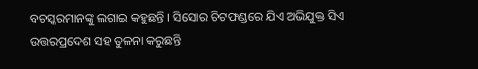ବଚସ୍କରମାନଙ୍କୁ ଲଗାଇ କହୁଛନ୍ତି । ସିସୋର ଚିଟଫଣ୍ଡରେ ଯିଏ ଅଭିଯୁକ୍ତ ସିଏ ଉତ୍ତରପ୍ରଦେଶ ସହ ତୁଳନା କରୁଛନ୍ତି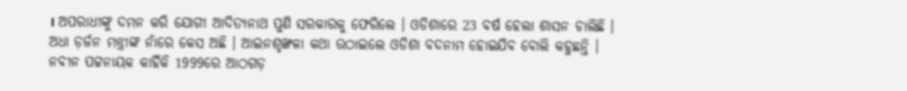। ଅପରାଧୀଙ୍କୁ ଦମନ କରି ଯୋଗୀ ଆଦିତ୍ୟନାଥ ପୁଣି ସରକାରକୁ ଫେରିଲେ । ଓଡିଶାରେ 23 ବର୍ଷ ହେଲା ଶାସନ ଚାଲିଛି । ଅଧା ଡ଼ର୍ଜନ ମନ୍ତ୍ରୀଙ୍କ ନାଁରେ କେସ ଅଛି । ଆଇନଶୃଙ୍ଖଳା କଥା ଉଠାଇଲେ ଓଡିଶା ବଦନାମ ହୋଇଯିବ ବୋଲି କହୁଛନ୍ତି । ନବୀନ ପଟ୍ଟନାୟକ କାହିଁକି 1999ରେ ଆଠଗଡ଼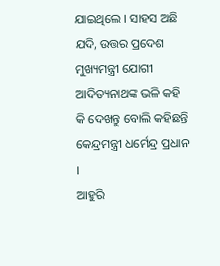ଯାଇଥିଲେ । ସାହସ ଅଛି ଯଦି, ଉତ୍ତର ପ୍ରଦେଶ ମୁଖ୍ୟମନ୍ତ୍ରୀ ଯୋଗୀ ଆଦିତ୍ୟନାଥଙ୍କ ଭଳି କହି କି ଦେଖନ୍ତୁ ବୋଲି କହିଛନ୍ତି କେନ୍ଦ୍ରମନ୍ତ୍ରୀ ଧର୍ମେନ୍ଦ୍ର ପ୍ରଧାନ ।
ଆହୁରି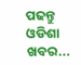ପଢନ୍ତୁ ଓଡିଶା ଖବର...